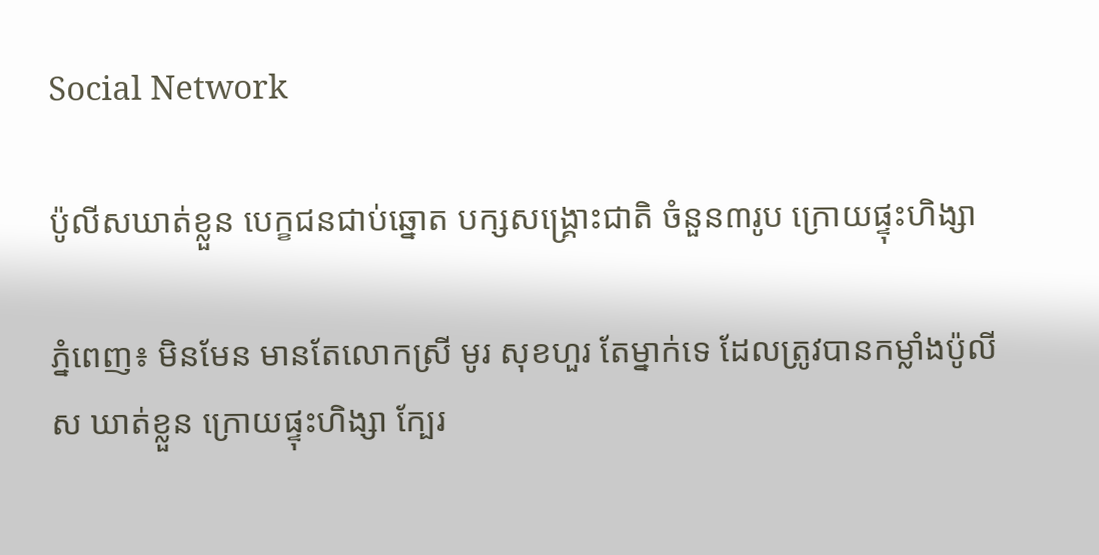Social Network

ប៉ូលីសឃាត់ខ្លួន បេក្ខជនជាប់ឆ្នោត បក្សសង្គ្រោះជាតិ ចំនួន៣រូប ក្រោយផ្ទុះហិង្សា

ភ្នំពេញ៖ មិនមែន មានតែលោកស្រី មូរ សុខហួរ តែម្នាក់ទេ ដែលត្រូវបានកម្លាំងប៉ូលីស ឃាត់ខ្លួន ក្រោយផ្ទុះហិង្សា ក្បែរ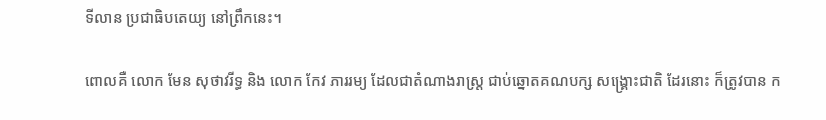ទីលាន ប្រជាធិបតេយ្យ នៅព្រឹកនេះ។

ពោលគឺ លោក មែន សុថាវរីទ្ធ និង លោក កែវ ភាររម្យ ដែលជាតំណាងរាស្ត្រ ជាប់ឆ្នោតគណបក្ស សង្គ្រោះជាតិ ដែរនោះ ក៏ត្រូវបាន ក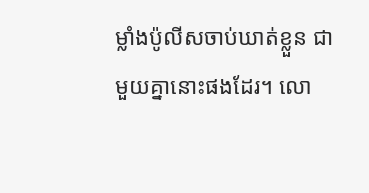ម្លាំងប៉ូលីសចាប់ឃាត់ខ្លួន ជាមួយគ្នានោះផងដែរ។ លោ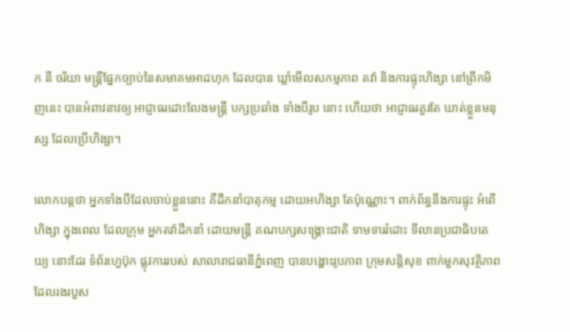ក នី ចរិយា មន្ត្រីផ្នែកច្បាប់នៃសមាគមអាដហុក ដែលបាន ឃ្លាំមើលសកម្មភាព តវ៉ា និងការផ្ទុះហិង្សា នៅព្រឹកមិញនេះ បានអំពាវនាវឲ្យ អាជ្ញាធរដោះលែងមន្ត្រី បក្សប្រឆាំង ទាំងបីរូប នោះ ហើយថា អាជ្ញាធរគួរតែ ឃាត់ខ្លួនមនុស្ស ដែលប្រើហិង្សា។

លោកបន្តថា អ្នកទាំងបីដែលចាប់ខ្លួននោះ គឺដឹកនាំបាតុកម្ម ដោយអហិង្សា តែប៉ុណ្ណោះ។ ពាក់ព័ន្ធនឹងការផ្ទុះ អំពើហិង្សា ក្នុងពេល ដែលក្រុម អ្នកតវ៉ាដឹកនាំ ដោយមន្ត្រី គណបក្សសង្គ្រោះជាតិ ទាមទាររំដោះ ទីលានប្រជាធិបតេយ្យ នោះដែរ ទំព័រហ្វេប៊ុក ផ្លុវការរបស់ សាលារាជធានីភ្នំពេញ បានបង្ហោះរូបភាព ក្រុមសន្តិសុខ ពាក់មួកសុវត្ថិភាព ដែលរងរបួស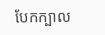បែកក្បាល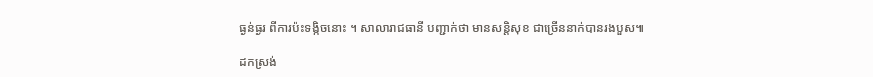ធ្ងន់ធ្ងរ ពីការប៉ះទង្កិចនោះ ។ សាលារាជធានី បញ្ជាក់ថា មានសន្តិសុខ ជាច្រើននាក់បានរងបួស៕

ដកស្រង់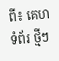ពី៖ គេហទំព័រ ថ្មីៗ